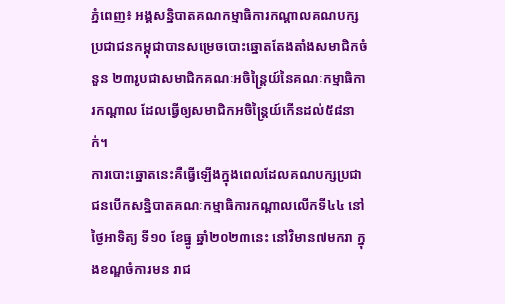ភ្នំពេញ៖ អង្គសន្និបាតគណកម្មាធិការកណ្ដាលគណបក្សប្រជាជនកម្ពុជាបានសម្រេចបោះឆ្នោតតែងតាំងសមាជិកចំនួន ២៣រូបជាសមាជិកគណៈអចិន្ត្រៃយ៍នៃគណៈកម្មាធិការកណ្ដាល ដែលធ្វើឲ្យសមាជិកអចិន្ត្រៃយ៍កើនដល់៥៨នាក់។
ការបោះឆ្នោតនេះគឺធ្វើឡើងក្នុងពេលដែលគណបក្សប្រជាជនបើកសន្និបាតគណៈកម្មាធិការកណ្ដាលលើកទី៤៤ នៅថ្ងៃអាទិត្យ ទី១០ ខែធ្នូ ឆ្នាំ២០២៣នេះ នៅវិមាន៧មករា ក្នុងខណ្ឌចំការមន រាជ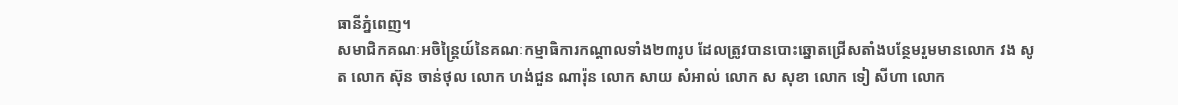ធានីភ្នំពេញ។
សមាជិកគណៈអចិន្ត្រៃយ៍នៃគណៈកម្មាធិការកណ្ដាលទាំង២៣រូប ដែលត្រូវបានបោះឆ្នោតជ្រើសតាំងបន្ថែមរួមមានលោក វង សូត លោក ស៊ុន ចាន់ថុល លោក ហង់ជួន ណារ៉ុន លោក សាយ សំអាល់ លោក ស សុខា លោក ទៀ សីហា លោក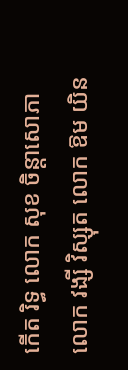កើត រិទ្ធ លោក សុខ ចិន្តាសោភា លោក វង្សី វិស្សុត លោក ឱម យិន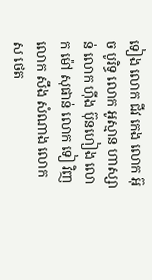ទៀង លោក ជីវ កេង លោក អ៊ុច បូរិទ្ធ លោក អូស្មាន ហាស្សាន់ លោក ហ៊ីង ប៊ុនហៀង លោក ម៉ៅ សុផាន់ លោក ទៀ វិញ លោក សឹង សំណាង លោក ស ថេត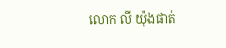លោក លី យ៉ុងផាត់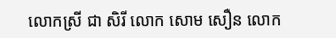លោកស្រី ជា សិរី លោក សោម សឿន លោក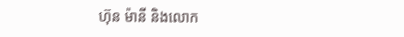ហ៊ុន ម៉ានី និងលោក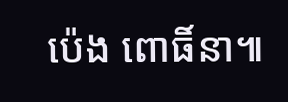ប៉េង ពោធិ៍នា៕